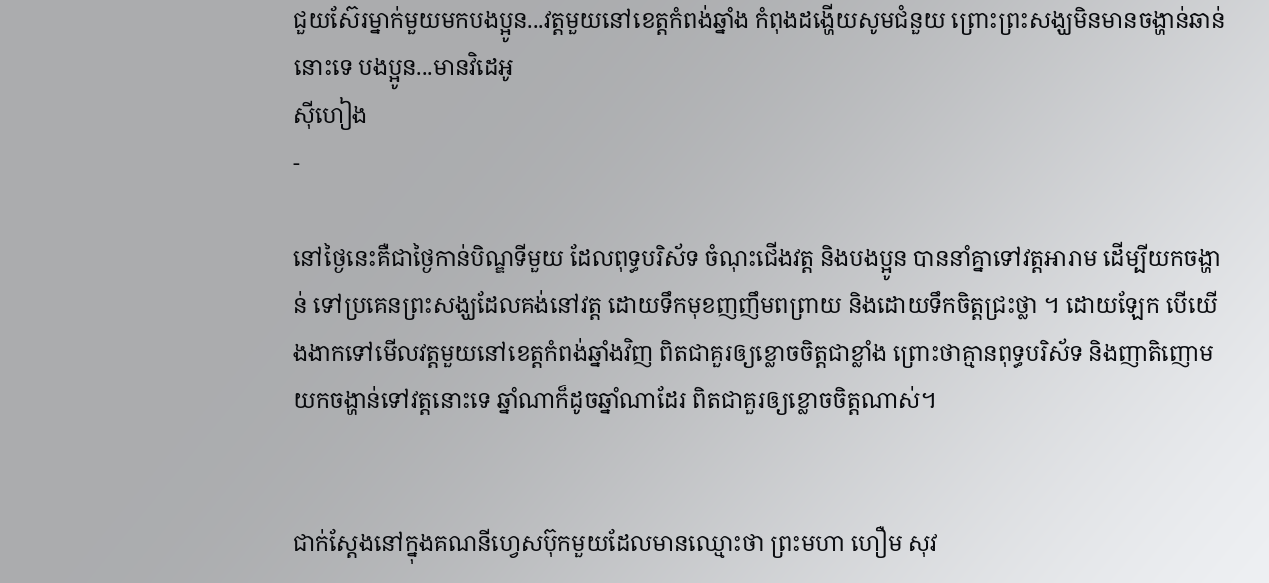ជួយស៊ែរម្នាក់មួយមកបងប្អូន...វត្តមួយនៅខេត្តកំពង់ឆ្នាំង កំពុងដង្ហើយសូមជំនួយ ព្រោះព្រះសង្ឃមិនមានចង្ហាន់ឆាន់នោះទេ បងប្អូន...មានវិដេអូ
ស៊ីហៀង
-

នៅថ្ងៃនេះគឺជាថ្ងៃកាន់បិណ្ឌទីមួយ ដែលពុទ្ធបរិស័ទ ចំណុះជើងវត្ត និងបងប្អូន បាននាំគ្នាទៅវត្តអារាម ដើម្បីយកចង្ហាន់ ទៅប្រគេនព្រះសង្ឃដែលគង់នៅវត្ត ដោយទឹកមុខញញឹមពព្រាយ និងដោយទឹកចិត្តជ្រះថ្លា ។ ដោយឡែក បើយើងងាកទៅមើលវត្តមួយនៅខេត្តកំពង់ឆ្នាំងវិញ ពិតជាគួរឲ្យខ្លោចចិត្តជាខ្លាំង ព្រោះថាគ្មានពុទ្ធបរិស័ទ និងញាតិញោមយកចង្ហាន់ទៅវត្តនោះទេ ឆ្នាំណាក៏ដូចឆ្នាំណាដែរ ពិតជាគួរឲ្យខ្លោចចិត្តណាស់។


ជាក់ស្តែងនៅក្នុងគណនីហ្វេសប៊ុកមួយដែលមានឈ្មោះថា ព្រះមហា ហឿម សុវ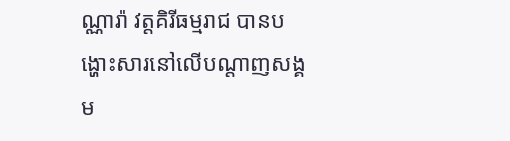ណ្ណារ៉ា វត្តគិរីធម្មរាជ បានបង្ហោះសារនៅលើបណ្តាញសង្គម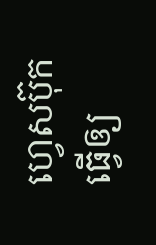ហ្វេសប៊ុក ធ្វើឲ្យ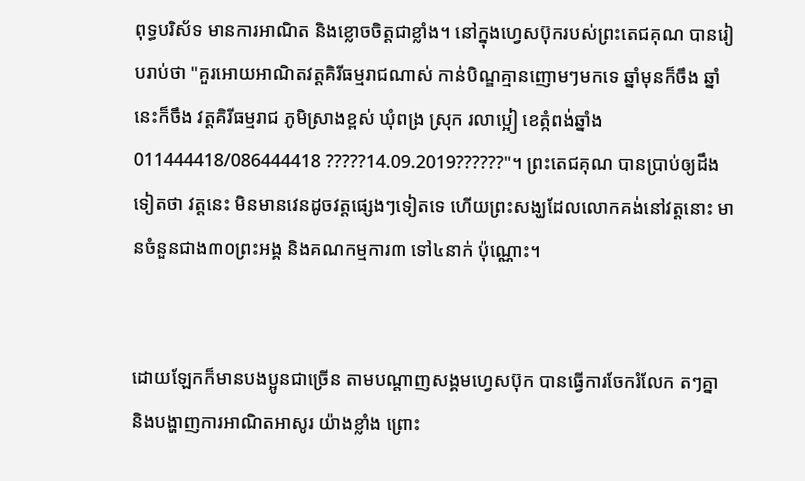ពុទ្ធបរិស័ទ មានការអាណិត និងខ្លោចចិត្តជាខ្លាំង។ នៅក្នុងហ្វេសប៊ុករបស់ព្រះតេជគុណ បានរៀបរាប់ថា "គួរអោយអាណិតវត្តគិរីធម្មរាជណាស់ កាន់បិណ្ឌគ្មានញោមៗមកទេ ឆ្នាំមុនក៏ចឹង ឆ្នាំនេះក៏ចឹង វត្តគិរីធម្មរាជ ភូមិស្រាងខ្ពស់ ឃុំពង្រ ស្រុក រលាប្អៀ ខេត្កំពង់ឆ្នាំង 011444418/086444418 ?????14.09.2019??????"។ ព្រះតេជគុណ បានប្រាប់ឲ្យដឹងទៀតថា វត្តនេះ មិនមានវេនដូចវត្តផ្សេងៗទៀតទេ ហើយព្រះសង្ឃដែលលោកគង់នៅវត្តនោះ មានចំនួនជាង៣០ព្រះអង្គ និងគណកម្មការ៣ ទៅ៤នាក់ ប៉ុណ្ណោះ។


ដោយឡែកក៏មានបងប្អូនជាច្រើន តាមបណ្តាញសង្គមហ្វេសប៊ុក បានធ្វើការចែករំលែក តៗគ្នា និងបង្ហាញការអាណិតអាសូរ យ៉ាងខ្លាំង ព្រោះ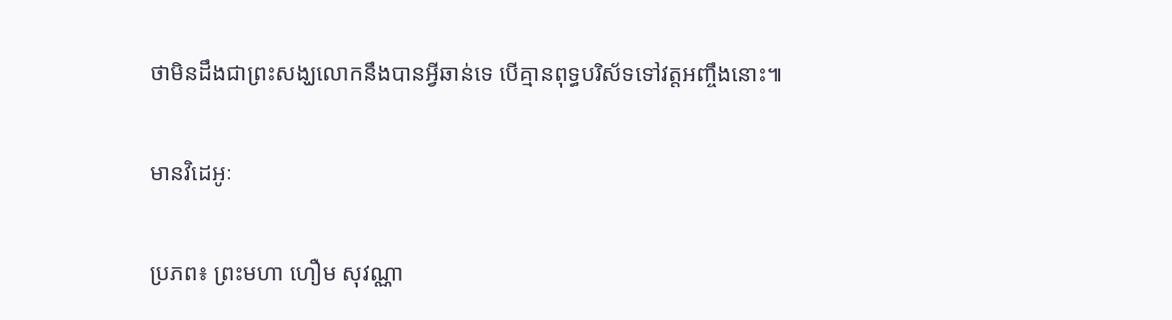ថាមិនដឹងជាព្រះសង្ឃលោកនឹងបានអ្វីឆាន់ទេ បើគ្មានពុទ្ធបរិស័ទទៅវត្តអញ្ចឹងនោះ៕


មានវិដេអូៈ


ប្រភព៖ ព្រះមហា ហឿម សុវណ្ណា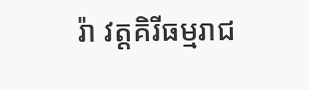រ៉ា វត្តគិរីធម្មរាជ